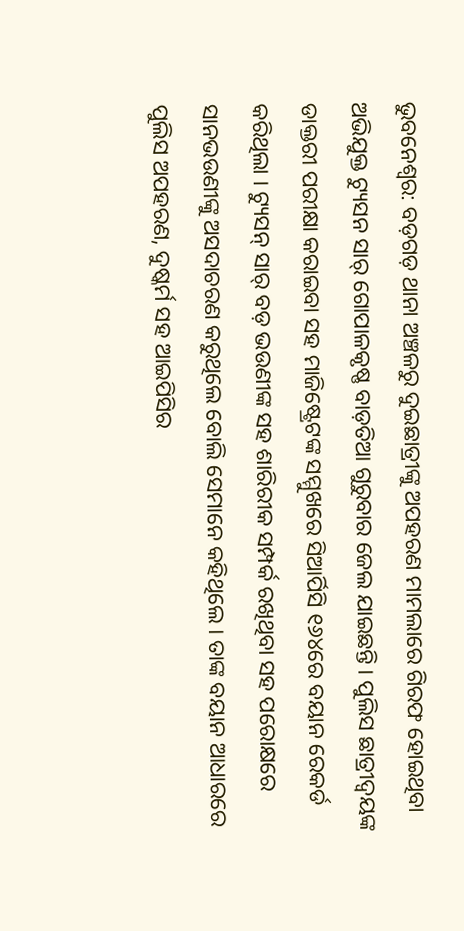ଭୁବନେଶ୍ୱର: ବଡ଼ଗଡ଼ ଥାନା ଅଞ୍ଚଳରୁ ଦୁଇଛାତ୍ରୀଙ୍କୁ ଅପହରଣ ମାମଲାରେ ଗିରଫ ହୋଇଥିବା ଅଭିଯୁକ୍ତ ଟ୍ୟୁସନ ସାର୍ ଗୋପାଳକୃଷ୍ଣ ବାଡ଼ତିଆ ଗୁରୁବାର ଜେଲ ଯାଇଛନ୍ତି । ପୁଲିସ ଛାତ୍ରୀଦ୍ୱୟଙ୍କ ଡାକ୍ତରୀ ପରୀକ୍ଷା କରାଇବା ସହ ମାଜିଷ୍ଟ୍ରେଟଙ୍କ ସମ୍ମୁଖରେ ସିଆର୍ପିସି ୧୬୪ରେ ବୟାନ ରେକର୍ଡ କରିଥିଲା । ଟ୍ୟୁସନ୍ ସାର୍ ବଡ଼ ଭଉଣୀଙ୍କ ସହ ଶାରିରୀକ ସମ୍ପର୍କ ରଖିଥିବା ସହ ପରୋକ୍ଷରେ ସାନଭଉଣୀଙ୍କୁ ଅସଦାଚରଣ କରୁଥିଲେ ବୋଲି ସେମାନେ କହିଥିଲେ । ତାଙ୍କ ବୟାନ ଆଧାରରେ ପୁଲିସ ଅପହରଣ, ଦୁଷ୍କର୍ମ ସହ ଆଇପିସିର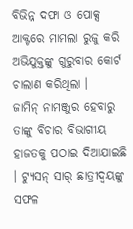ବିଭିନ୍ନ ଦଫା ଓ ପୋକ୍ସ ଆକ୍ଟରେ ମାମଲା ରୁଜୁ କରି ଅଭିଯୁକ୍ତଙ୍କୁ ଗୁରୁବାର କୋର୍ଟ ଚାଲାଣ କରିଥିଲା ।
ଜାମିନ୍ ନାମଞ୍ଜୁର ହେବାରୁ ତାଙ୍କୁ ବିଚାର ବିଭାଗୀୟ ହାଜତକୁ ପଠାଇ ଦିଆଯାଇଛି । ଟ୍ୟୁସନ୍ ସାର୍ ଛାତ୍ରୀଦ୍ୱୟଙ୍କୁ ସଫଳ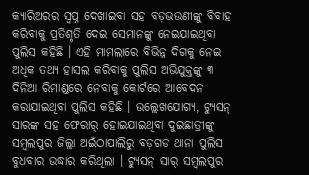କ୍ୟାରିଅରର ସ୍ୱପ୍ନ ଦେଖାଇବା ସହ ବଡ଼ଭଉଣୀଙ୍କୁ ବିବାହ କରିବାକୁ ପ୍ରତିଶୃତି ଦେଇ ସେମାନଙ୍କୁ ନେଇଯାଇଥିବା ପୁଲିସ କହିଛି । ଏହି ମାମଲାରେ ବିଭିନ୍ନ ଦିଗକୁ ନେଇ ଅଧିକ ତଥ୍ୟ ହାସଲ କରିବାକୁ ପୁଲିସ ଅଭିଯୁକ୍ତଙ୍କୁ ୩ ଦିନିଆ ରିମାଣ୍ଡରେ ନେବାକୁ କୋର୍ଟରେ ଆବେଦନ କରାଯାଇଥିବା ପୁଲିସ କହିଛି । ଉଲ୍ଲେଖଯୋଗ୍ୟ, ଟ୍ୟୁସନ୍ ସାରଙ୍କ ସହ ଫେରାର୍ ହୋଇଯାଇଥିବା ଦୁଇଛାତ୍ରୀଙ୍କୁ ସମ୍ବଲପୁର ଜିଲ୍ଲା ଅଇଁଠାପାଲିରୁ ବଡ଼ଗଡ ଥାନା ପୁଲିସ ବୁଧବାର ଉଦ୍ଧାର କରିଥିଲା । ଟ୍ୟୁସନ୍ ସାର୍ ସମ୍ବଲପୁର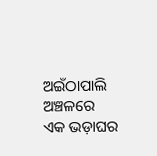ଅଇଁଠାପାଲି ଅଞ୍ଚଳରେ ଏକ ଭଡ଼ାଘର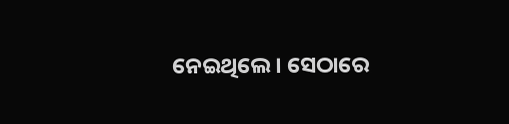ନେଇଥିଲେ । ସେଠାରେ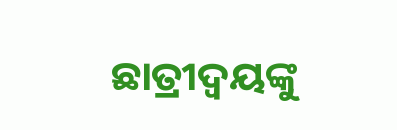ଛାତ୍ରୀଦ୍ୱୟଙ୍କୁ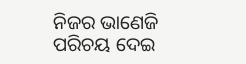ନିଜର ଭାଣେଜି ପରିଚୟ ଦେଇ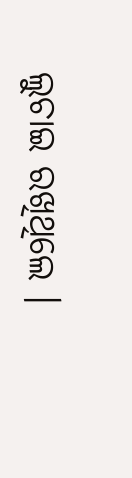ଲୁଚାଇ ରଖିଥିଲେ ।